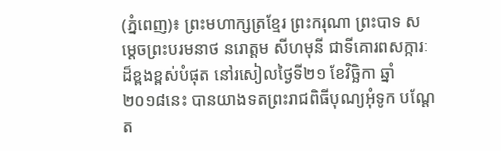(ភ្នំពេញ)៖ ព្រះមហាក្សត្រខ្មែរ ព្រះករុណា ព្រះបាទ សម្តេចព្រះបរមនាថ នរោត្តម សីហមុនី ជាទីគោរពសក្ការៈដ៏ខ្ពងខ្ពស់បំផុត នៅរសៀលថ្ងៃទី២១ ខែវិច្ឆិកា ឆ្នាំ២០១៨នេះ បានយាងទតព្រះរាជពិធីបុណ្យអុំទូក បណ្ដែត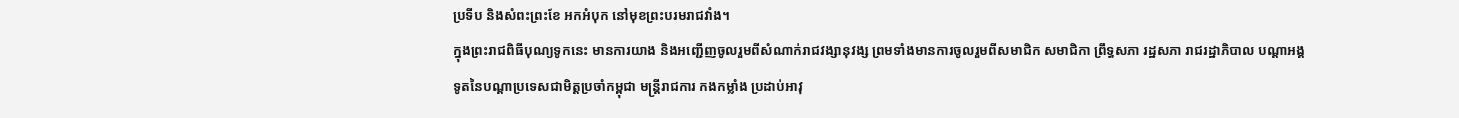ប្រទីប និងសំពះព្រះខែ អកអំបុក នៅមុខព្រះបរមរាជវាំង។
ក្នុងព្រះរាជពិធីបុណ្យទូកនេះ មានការយាង និងអញ្ជើញចូលរួមពីសំណាក់រាជវង្សានុវង្ស ព្រមទាំងមានការចូលរួមពីសមាជិក សមាជិកា ព្រឹទ្ធសភា រដ្ឋសភា រាជរដ្ឋាភិបាល បណ្ដាអង្គទូតនៃបណ្ដាប្រទេសជាមិត្តប្រចាំកម្ពុជា មន្ត្រីរាជការ កងកម្លាំង ប្រដាប់អាវុ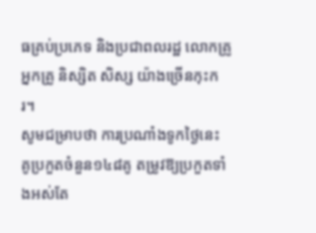ធគ្រប់ប្រភេទ និងប្រជាពលរដ្ឋ លោកគ្រូ អ្នកគ្រូ និស្សិត សិស្ស យ៉ាងច្រើនកុះករ។
សូមជម្រាបថា ការប្រណាំងទូកថ្ងៃនេះ គូប្រកួតចំនួន១៤៨គូ តម្រូវឱ្យប្រកួតទាំងអស់តែ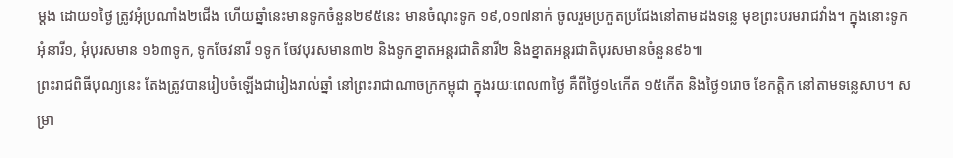ម្តង ដោយ១ថ្ងៃ ត្រូវអុំប្រណាំង២ជើង ហើយឆ្នាំនេះមានទូកចំនួន២៩៥នេះ មានចំណុះទូក ១៩,០១៧នាក់ ចូលរួមប្រកួតប្រជែងនៅតាមដងទន្លេ មុខព្រះបរមរាជវាំង។ ក្នុងនោះទូកអុំនារី១, អុំបុរសមាន ១៦៣ទូក, ទូកចែវនារី ១ទូក ចែវបុរសមាន៣២ និងទូកខ្នាតអន្តរជាតិនារី២ និងខ្នាតអន្តរជាតិបុរសមានចំនួន៩៦៕
ព្រះរាជពិធីបុណ្យនេះ តែងត្រូវបានរៀបចំឡើងជារៀងរាល់ឆ្នាំ នៅព្រះរាជាណាចក្រកម្ពុជា ក្នុងរយៈពេល៣ថ្ងៃ គឺពីថ្ងៃ១៤កើត ១៥កើត និងថ្ងៃ១រោច ខែកត្តិក នៅតាមទន្លេសាប។ សម្រា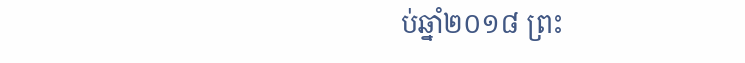ប់ឆ្នាំ២០១៨ ព្រះ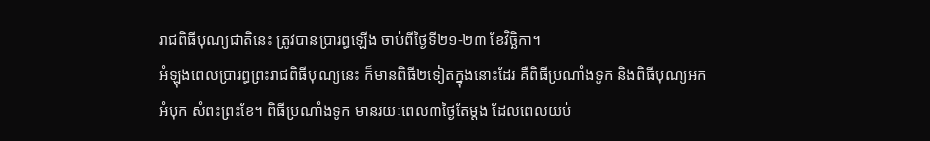រាជពិធីបុណ្យជាតិនេះ ត្រូវបានប្រារព្ធឡើង ចាប់ពីថ្ងៃទី២១-២៣ ខែវិច្ឆិកា។
អំឡុងពេលប្រារព្ធព្រះរាជពិធីបុណ្យនេះ ក៏មានពិធី២ទៀតក្នុងនោះដែរ គឺពិធីប្រណាំងទូក និងពិធីបុណ្យអកអំបុក សំពះព្រះខែ។ ពិធីប្រណាំងទូក មានរយៈពេល៣ថ្ងៃតែម្តង ដែលពេលយប់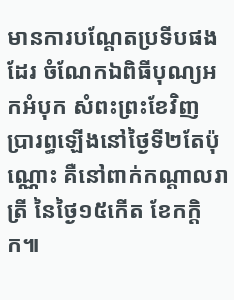មានការបណ្តែតប្រទីបផងដែរ ចំណែកឯពិធីបុណ្យអកអំបុក សំពះព្រះខែវិញ ប្រារព្ធឡើងនៅថ្ងៃទី២តែប៉ុណ្ណោះ គឺនៅពាក់កណ្តាលរាត្រី នៃថ្ងៃ១៥កើត ខែកក្តិក៕